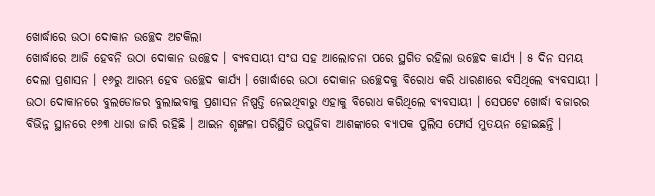ଖୋର୍ଦ୍ଧାରେ ଉଠା ଦୋକାନ ଉଚ୍ଛେଦ ଅଟକିଲା
ଖୋର୍ଦ୍ଧାରେ ଆଜି ହେବନି ଉଠା ଦୋକାନ ଉଚ୍ଛେଦ । ବ୍ୟବସାୟୀ ସଂଘ ସହ ଆଲୋଚନା ପରେ ସ୍ଥଗିତ ରହିଲା ଉଚ୍ଛେଦ କାର୍ଯ୍ୟ । ୫ ଦିନ ସମୟ ଦେଲା ପ୍ରଶାସନ । ୧୬ରୁ ଆରମ୍ଭ ହେବ ଉଚ୍ଛେଦ କାର୍ଯ୍ୟ । ଖୋର୍ଦ୍ଧାରେ ଉଠା ଦୋକାନ ଉଚ୍ଛେଦକୁ ବିରୋଧ କରି ଧାରଣାରେ ବସିଥିଲେ ବ୍ୟବସାୟୀ । ଉଠା ଦୋକାନରେ ବୁଲଡୋଜର ବୁଲାଇବାକୁ ପ୍ରଶାସନ ନିଷ୍ପତ୍ତି ନେଇଥିବାରୁ ଏହାକୁ ବିରୋଧ କରିଥିଲେ ବ୍ୟବସାୟୀ । ସେପଟେ ଖୋର୍ଦ୍ଧା ବଜାରର ବିଭିନ୍ନ ସ୍ଥାନରେ ୧୬୩ ଧାରା ଜାରି ରହିଛି । ଆଇନ ଶୃଙ୍ଖଳା ପରିସ୍ଥିତି ଉପୁଜିବା ଆଶଙ୍କାରେ ବ୍ୟାପକ ପୁଲିସ ଫୋର୍ସ ମୁତୟନ ହୋଇଛନ୍ତି ।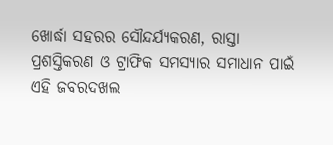ଖୋର୍ଦ୍ଧା ସହରର ସୌନ୍ଦର୍ଯ୍ୟକରଣ, ରାସ୍ତା ପ୍ରଶସ୍ତିକରଣ ଓ ଟ୍ରାଫିକ ସମସ୍ୟାର ସମାଧାନ ପାଇଁ ଏହି ଜବରଦଖଲ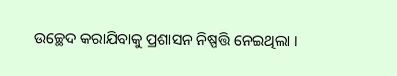ଉଚ୍ଛେଦ କରାଯିବାକୁ ପ୍ରଶାସନ ନିଷ୍ପତ୍ତି ନେଇଥିଲା ।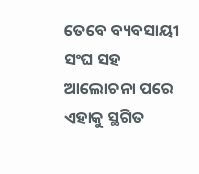ତେବେ ବ୍ୟବସାୟୀ ସଂଘ ସହ ଆଲୋଚନା ପରେ ଏହାକୁ ସ୍ଥଗିତ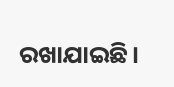ରଖାଯାଇଛି।